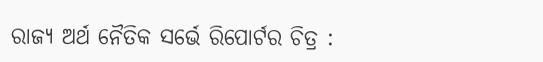ରାଜ୍ୟ ଅର୍ଥ ନୈତିକ ସର୍ଭେ ରିପୋର୍ଟର ଚିତ୍ର :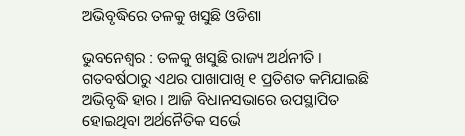ଅଭିବୃଦ୍ଧିରେ ତଳକୁ ଖସୁଛି ଓଡିଶା

ଭୁବନେଶ୍ବର : ତଳକୁ ଖସୁଛି ରାଜ୍ୟ ଅର୍ଥନୀତି । ଗତବର୍ଷଠାରୁ ଏଥର ପାଖାପାଖି ୧ ପ୍ରତିଶତ କମିଯାଇଛି ଅଭିବୃଦ୍ଧି ହାର । ଆଜି ବିଧାନସଭାରେ ଉପସ୍ଥାପିତ ହୋଇଥିବା ଅର୍ଥନୈତିକ ସର୍ଭେ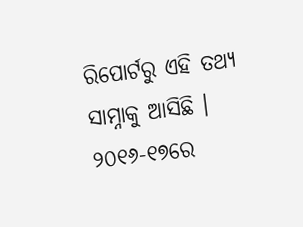ରିପୋର୍ଟରୁ ଏହି ତଥ୍ୟ ସାମ୍ନାକୁ ଆସିଛି । ୨୦୧୬-୧୭ରେ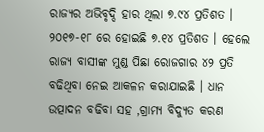ରାଜ୍ୟର ଅଭିବୃଦ୍ଦି ହାର ଥିଲା ୭.୯୪ ପ୍ରତିଶତ । ୨୦୧୭-୧୮ ରେ ହୋଇଛି ୭.୧୪ ପ୍ରତିଶତ । ହେଲେ ରାଜ୍ୟ ବାସୀଙ୍କ ମୁଣ୍ଡ ପିଛା ରୋଜଗାର ୪୨ ପ୍ରତି ବଢିଥିବା ନେଇ ଆକଳନ କରାଯାଇଛି । ଧାନ ଉତ୍ପାଦନ ବଢିବା ସହ ,ଗ୍ରାମ୍ୟ ବିଦ୍ୟୁତ କରଣ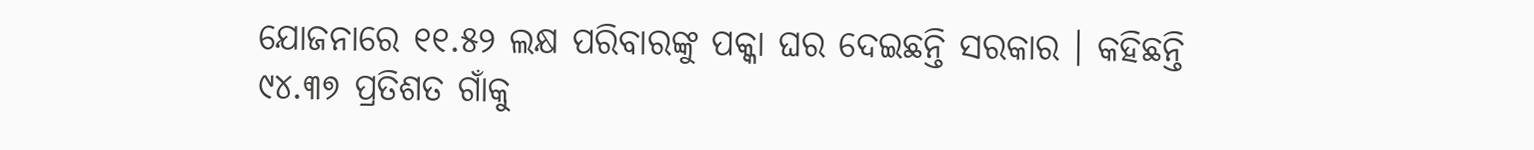ଯୋଜନାରେ ୧୧.୫୨ ଲକ୍ଷ ପରିବାରଙ୍କୁ ପକ୍କା ଘର ଦେଇଛନ୍ତି ସରକାର । କହିଛନ୍ତି ୯୪.୩୭ ପ୍ରତିଶତ ଗାଁକୁ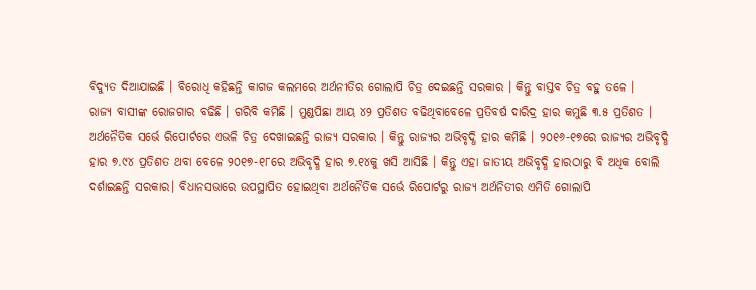ବିଦ୍ୟୁତ ଦିଆଯାଇଛି । ବିରୋଧି କହିଛନ୍ତି କାଗଜ କଲମରେ ଅର୍ଥନୀତିର ଗୋଲାପି ଚିତ୍ର ଦେଇଛନ୍ତି ସରକାର । କିନ୍ତୁ ବାସ୍ତବ ଚିତ୍ର ବହୁ ତଳେ ।
ରାଜ୍ୟ ବାସୀଙ୍କ ରୋଜଗାର ବଢିଛି । ଗରିବି କମିଛି । ମୁଣ୍ଡପିଛା ଆୟ ୪୨ ପ୍ରତିଶତ ବଢିଥିବାବେଳେ ପ୍ରତିବର୍ଷ ଦାରିଦ୍ର ହାର କମୁଛି ୩.୫ ପ୍ରତିଶତ । ଅର୍ଥନୈତିକ ସର୍ଭେ ରିପୋର୍ଟରେ ଏଭଳି ଚିତ୍ର ଦେଖାଇଛନ୍ତି ରାଜ୍ୟ ସରକାର । କିନ୍ତୁ ରାଜ୍ୟର ଅଭିବୃଦ୍ଧି ହାର କମିଛି । ୨୦୧୬-୧୭ରେ ରାଜ୍ୟର ଅଭିବୃଦ୍ଧି ହାର ୭.୯୪ ପ୍ରତିଶତ ଥବା ବେଳେ ୨୦୧୭-୧୮ରେ ଅଭିବୃଦ୍ଧି ହାର ୭.୧୪କୁ ଖସି ଆସିଛି । କିନ୍ତୁ ଏହା ଜାତୀୟ ଅଭିବୃଦ୍ଧି ହାରଠାରୁ ବି ଅଧିକ ବୋଲି ଦର୍ଶାଇଛନ୍ତି ସରକାର। ବିଧାନସଭାରେ ଉପସ୍ଥାପିତ ହୋଇଥିବା ଅର୍ଥନୈତିକ ସର୍ଭେ ରିପୋର୍ଟରୁ ରାଜ୍ୟ ଅର୍ଥନିତୀର ଏମିତି ଗୋଲାପି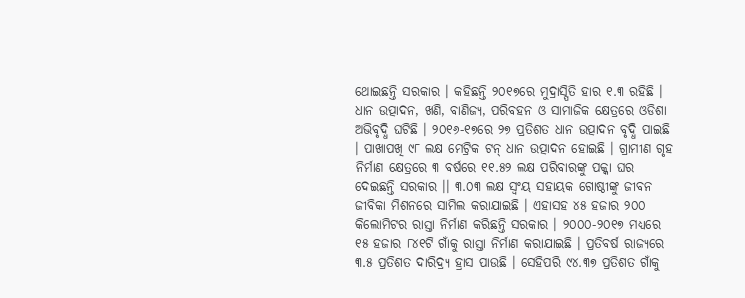ଥୋଇଛନ୍ତି ସରକାର । କହିଛନ୍ତି ୨୦୧୭ରେ ମୁଦ୍ରାସ୍ପିତି ହାର ୧.୩ ରହିଛି । ଧାନ ଉତ୍ପାଦନ, ଖଣି, ବାଣିଜ୍ୟ, ପରିବହନ ଓ ସାମାଜିକ କ୍ଷେତ୍ରରେ ଓଡିଶା ଅଭିବୃଦ୍ଧି ଘଟିଛି । ୨୦୧୬-୧୭ରେ ୨୭ ପ୍ରତିଶତ ଧାନ ଉତ୍ପାଦନ ବୃଦ୍ଧି ପାଇଛି । ପାଖାପଖି ୯୮ ଲକ୍ଷ ମେଟ୍ରିକ ଟନ୍ ଧାନ ଉତ୍ପାଦନ ହୋଇଛି । ଗ୍ରାମୀଣ ଗୃହ ନିର୍ମାଣ କ୍ଷେତ୍ରରେ ୩ ବର୍ଷରେ ୧୧.୫୨ ଲକ୍ଷ ପରିବାରଙ୍କୁ ପକ୍କା ଘର ଦେଇଛନ୍ତି ସରକାର ।। ୩.୦୩ ଲକ୍ଷ ସ୍ବଂୟ ସହାୟକ ଗୋଷ୍ଠୀଙ୍କୁ ଜୀବନ ଜୀବିକା ମିଶନରେ ସାମିଲ କରାଯାଇଛି । ଏହାସହ ୪୫ ହଜାର ୨୦୦ କିଲୋମିଟର ରାସ୍ତା ନିର୍ମାଣ କରିଛନ୍ତି ସରକାର । ୨୦୦୦-୨୦୧୭ ମଧ୍ୟରେ ୧୫ ହଜାର ୮୪୧ଟି ଗାଁକୁ ରାସ୍ତା ନିର୍ମାଣ କରାଯାଇଛି । ପ୍ରତିବର୍ଷ ରାଜ୍ୟରେ ୩.୫ ପ୍ରତିଶତ ଦାରିଦ୍ର୍ୟ ହ୍ରାସ ପାଉଛି । ସେହିପରି ୯୪.୩୭ ପ୍ରତିଶତ ଗାଁକୁ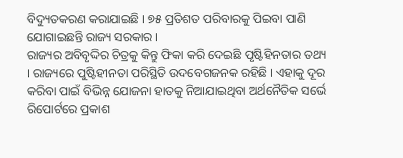ବିଦ୍ୟୁତକରଣ କରାଯାଇଛି । ୭୫ ପ୍ରତିଶତ ପରିବାରକୁ ପିଇବା ପାଣି ଯୋଗାଇଛନ୍ତି ରାଜ୍ୟ ସରକାର ।
ରାଜ୍ୟର ଅବିବୃଦ୍ଦିର ଚିତ୍ରକୁ କିନ୍ତୁ ଫିକା କରି ଦେଇଛି ପୃଷ୍ଟିହିନତାର ତଥ୍ୟ । ରାଜ୍ୟରେ ପୁଷ୍ଟିହୀନତା ପରିସ୍ଥିତି ଉଦବେଗଜନକ ରହିଛି । ଏହାକୁ ଦୂର କରିବା ପାଇଁ ବିଭିନ୍ନ ଯୋଜନା ହାତକୁ ନିଆଯାଇଥିବା ଅର୍ଥନୈତିକ ସର୍ଭେ ରିପୋର୍ଟରେ ପ୍ରକାଶ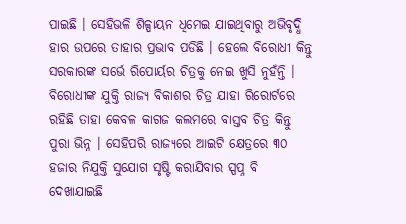ପାଇଛି । ସେହିଭଳି ଶିଳ୍ପାୟନ ଧିମେଇ ଯାଇଥିବାରୁ ଅଭିବୃଦ୍ଧି ହାର ଉପରେ ତାହାର ପ୍ରଭାବ ପଡିଛି । ହେଲେ ବିରୋଧୀ କିନ୍ତୁ ସରକାରଙ୍କ ସର୍ଭେ ରିପୋର୍ୟର ଚିତ୍ରକୁ ନେଇ ଖୁସି ନୁହଁନ୍ତି । ବିରୋଧୀଙ୍କ ଯୁକ୍ତି ରାଜ୍ୟ ବିକାଶର ଚିତ୍ର ଯାହା ରିରୋର୍ଟରେ ରହିଛି ତାହା କେବଳ କାଗଜ କଲମରେ ବାସ୍ତବ ଚିତ୍ର କିନ୍ତୁ ପୁରା ଭିନ୍ନ । ସେହିପରି ରାଜ୍ୟରେ ଆଇଟି କ୍ଷେତ୍ରରେ ୩୦ ହଜାର ନିଯୁକ୍ତି ସୁଯୋଗ ସୃଷ୍ଟି କରାଯିବାର ସ୍ପପ୍ନ ବି ଦେଖାଯାଇଛି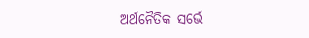ଅର୍ଥନୈତିକ ସର୍ଭେ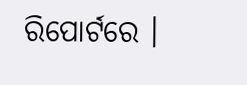ରିପୋର୍ଟରେ ।